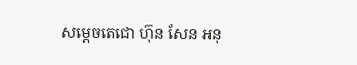សម្តេចតេជោ ហ៊ុន សែន អនុ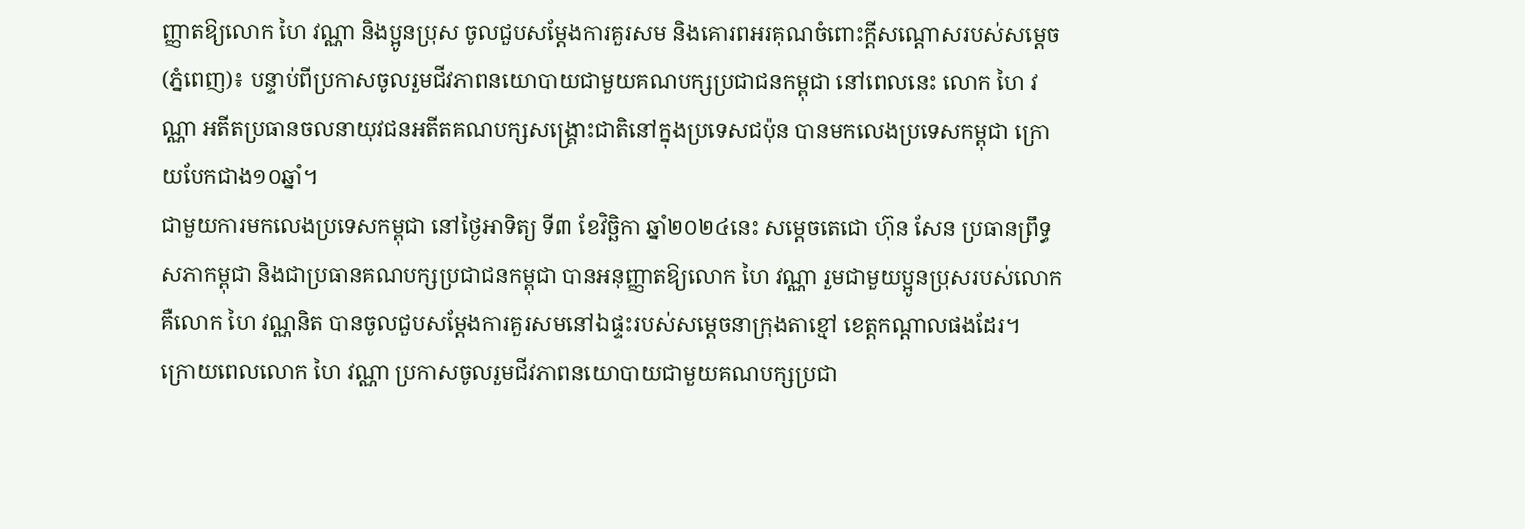ញ្ញាតឱ្យលោក ហៃ វណ្ណា និងប្អូនប្រុស ចូលជួបសម្តែងការគួរសម និងគោរពអរគុណចំពោះក្តីសណ្តោសរបស់សម្តេច
(ភ្នំពេញ)៖ បន្ទាប់ពីប្រកាសចូលរួមជីវភាពនយោបាយជាមួយគណបក្សប្រជាជនកម្ពុជា នៅពេលនេះ លោក ហៃ វណ្ណា អតីតប្រធានចលនាយុវជនអតីតគណបក្សសង្គ្រោះជាតិនៅក្នុងប្រទេសជប៉ុន បានមកលេងប្រទេសកម្ពុជា ក្រោយបែកជាង១០ឆ្នាំ។
ជាមួយការមកលេងប្រទេសកម្ពុជា នៅថ្ងៃអាទិត្យ ទី៣ ខែវិច្ឆិកា ឆ្នាំ២០២៤នេះ សម្តេចតេជោ ហ៊ុន សែន ប្រធានព្រឹទ្ធសភាកម្ពុជា និងជាប្រធានគណបក្សប្រជាជនកម្ពុជា បានអនុញ្ញាតឱ្យលោក ហៃ វណ្ណា រួមជាមួយប្អូនប្រុសរបស់លោក គឺលោក ហៃ វណ្ណនិត បានចូលជួបសម្តែងការគួរសមនៅឯផ្ទះរបស់សម្តេចនាក្រុងតាខ្មៅ ខេត្តកណ្តាលផងដែរ។
ក្រោយពេលលោក ហៃ វណ្ណា ប្រកាសចូលរួមជីវភាពនយោបាយជាមួយគណបក្សប្រជា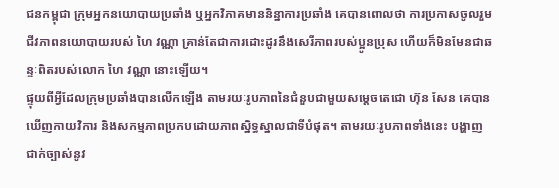ជនកម្ពុជា ក្រុមអ្នកនយោបាយប្រឆាំង ឬអ្នកវិភាគមាននិន្នាការប្រឆាំង គេបានពោលថា ការប្រកាសចូលរួមជីវភាពនយោបាយរបស់ ហៃ វណ្ណា គ្រាន់តែជាការដោះដូរនឹងសេរីភាពរបស់ប្អូនប្រុស ហើយក៏មិនមែនជាឆន្ទៈពិតរបស់លោក ហៃ វណ្ណា នោះឡើយ។
ផ្ទុយពីអ្វីដែលក្រុមប្រឆាំងបានលើកឡើង តាមរយៈរូបភាពនៃជំនួបជាមួយសម្តេចតេជោ ហ៊ុន សែន គេបានឃើញកាយវិការ និងសកម្មភាពប្រកបដោយភាពស្និទ្ធស្នាលជាទីបំផុត។ តាមរយៈរូបភាពទាំងនេះ បង្ហាញជាក់ច្បាស់នូវ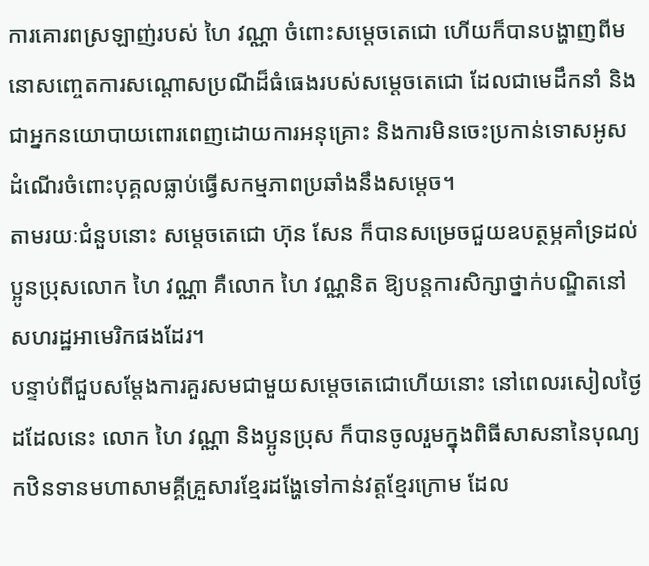ការគោរពស្រឡាញ់របស់ ហៃ វណ្ណា ចំពោះសម្តេចតេជោ ហើយក៏បានបង្ហាញពីមនោសញ្ចេតការសណ្តោសប្រណីដ៏ធំធេងរបស់សម្តេចតេជោ ដែលជាមេដឹកនាំ និងជាអ្នកនយោបាយពោរពេញដោយការអនុគ្រោះ និងការមិនចេះប្រកាន់ទោសអូសដំណើរចំពោះបុគ្គលធ្លាប់ធ្វើសកម្មភាពប្រឆាំងនឹងសម្តេច។
តាមរយៈជំនួបនោះ សម្តេចតេជោ ហ៊ុន សែន ក៏បានសម្រេចជួយឧបត្ថម្ភគាំទ្រដល់ប្អូនប្រុសលោក ហៃ វណ្ណា គឺលោក ហៃ វណ្ណនិត ឱ្យបន្តការសិក្សាថ្នាក់បណ្ឌិតនៅសហរដ្ឋអាមេរិកផងដែរ។
បន្ទាប់ពីជួបសម្តែងការគួរសមជាមួយសម្តេចតេជោហើយនោះ នៅពេលរសៀលថ្ងៃដដែលនេះ លោក ហៃ វណ្ណា និងប្អូនប្រុស ក៏បានចូលរួមក្នុងពិធីសាសនានៃបុណ្យកឋិនទានមហាសាមគ្គីគ្រួសារខ្មែរដង្ហែទៅកាន់វត្តខ្មែរក្រោម ដែល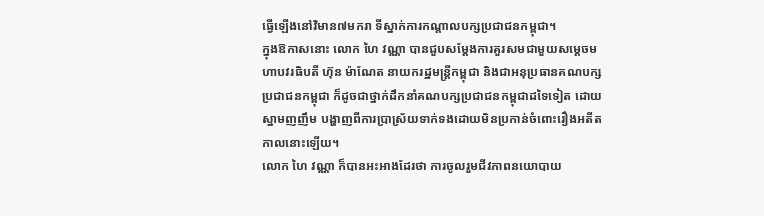ធ្វើឡើងនៅវិមាន៧មករា ទីស្នាក់ការកណ្តាលបក្សប្រជាជនកម្ពុជា។
ក្នុងឱកាសនោះ លោក ហៃ វណ្ណា បានជួបសម្តែងការគួរសមជាមួយសម្តេចមហាបវរធិបតី ហ៊ុន ម៉ាណែត នាយករដ្ឋមន្ត្រីកម្ពុជា និងជាអនុប្រធានគណបក្សប្រជាជនកម្ពុជា ក៏ដូចជាថ្នាក់ដឹកនាំគណបក្សប្រជាជនកម្ពុជាដទៃទៀត ដោយស្នាមញញឹម បង្ហាញពីការប្រាស្រ័យទាក់ទងដោយមិនប្រកាន់ចំពោះរឿងអតីតកាលនោះឡើយ។
លោក ហៃ វណ្ណា ក៏បានអះអាងដែរថា ការចូលរួមជីវភាពនយោបាយ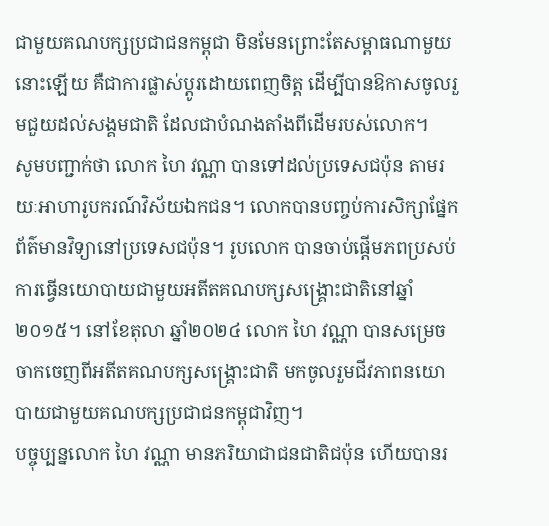ជាមួយគណបក្សប្រជាជនកម្ពុជា មិនមែនព្រោះតែសម្ពាធណាមួយនោះឡើយ គឺជាការផ្លាស់ប្តូរដោយពេញចិត្ត ដើម្បីបានឱកាសចូលរួមជួយដល់សង្គមជាតិ ដែលជាបំណងតាំងពីដើមរបស់លោក។
សូមបញ្ជាក់ថា លោក ហៃ វណ្ណា បានទៅដល់ប្រទេសជប៉ុន តាមរយៈអាហារូបករណ៍វិស័យឯកជន។ លោកបានបញ្ចប់ការសិក្សាផ្នែកព័ត៌មានវិទ្យានៅប្រទេសជប៉ុន។ រូបលោក បានចាប់ផ្តើមភពប្រសប់ការធ្វើនយោបាយជាមួយអតីតគណបក្សសង្គ្រោះជាតិនៅឆ្នាំ២០១៥។ នៅខែតុលា ឆ្នាំ២០២៤ លោក ហៃ វណ្ណា បានសម្រេចចាកចេញពីអតីតគណបក្សសង្គ្រោះជាតិ មកចូលរួមជីវភាពនយោបាយជាមួយគណបក្សប្រជាជនកម្ពុជាវិញ។
បច្ចុប្បន្នលោក ហៃ វណ្ណា មានភរិយាជាជនជាតិជប៉ុន ហើយបានរ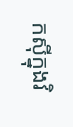កស៊ីក្នុងវិ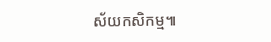ស័យកសិកម្ម៕